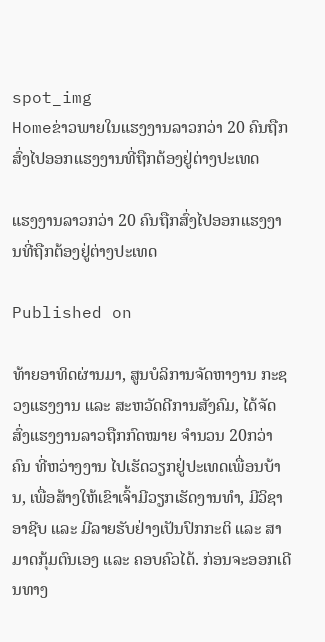spot_img
Homeຂ່າວພາຍໃນແຮງງານລາວກວ່າ 20 ຄົນຖືກສົ່ງໄປອອກແຮງງານທີ່ຖືກຕ້ອງຢູ່ຕ່າງປະເທດ

ແຮງງານລາວກວ່າ 20 ຄົນຖືກສົ່ງໄປອອກແຮງງານທີ່ຖືກຕ້ອງຢູ່ຕ່າງປະເທດ

Published on

ທ້າຍອາທິດຜ່ານມາ, ສູນບໍລິການຈັດຫາງານ ກະຊວງແຮງງານ ແລະ ສະຫວັດດີການສັງຄົມ, ໄດ້ຈັດສົ່ງແຮງງານລາວຖືກກົດໝາຍ ຈຳນວນ 20ກວ່າຄົນ ທີ່ຫວ່າງງານ ໄປເຮັດວຽກຢູ່ປະເທດເພື່ອນບ້ານ, ເພື່ອສ້າງໃຫ້ເຂົາເຈົ້າມີວຽກເຮັດງານທຳ, ມີວິຊາອາຊີບ ແລະ ມີລາຍຮັບຢ່າງເປັນປົກກະຕິ ແລະ ສາມາດກຸ້ມຕົນເອງ ແລະ ຄອບຄົວໄດ້. ກ່ອນຈະອອກເດີນທາງ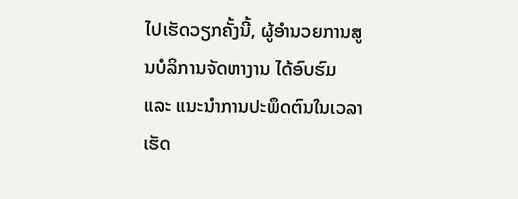ໄປເຮັດວຽກຄັ້ງນີ້, ຜູ້ອຳນວຍການສູນບໍລິການຈັດຫາງານ ໄດ້ອົບຮົມ ແລະ ແນະນຳການປະພຶດຕົນໃນເວລາເຮັດ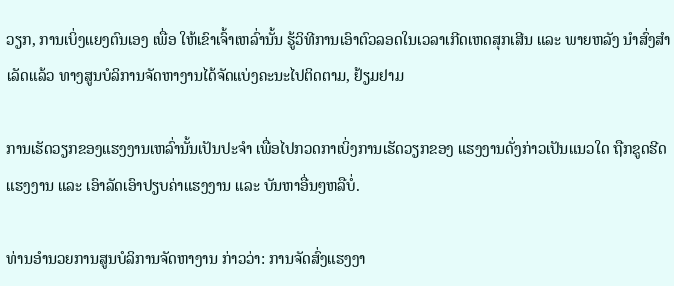ວຽກ, ການເບິ່ງແຍງຕົນເອງ ເພື່ອ ໃຫ້ເຂົາເຈົ້າເຫລົ່ານັ້ນ ຮູ້ວິທີການເອົາຕົວລອດໃນເວລາເກີດເຫດສຸກເສີນ ແລະ ພາຍຫລັງ ນໍາສົ່ງສໍາເລັດແລ້ວ ທາງສູນບໍລິການຈັດຫາງານໄດ້ຈັດແບ່ງຄະນະໄປຕິດຕາມ, ຢ້ຽມຢາມ

ການເຮັດວຽກຂອງແຮງງານເຫລົ່ານັ້ນເປັນປະຈຳ ເພື່ອໄປກວດກາເບິ່ງການເຮັດວຽກຂອງ ແຮງງານດັ່ງກ່າວເປັນແນວໃດ ຖືກຂູດຮີດແຮງງານ ແລະ ເອົາລັດເອົາປຽບຄ່າແຮງງານ ແລະ ບັນຫາອື່ນໆຫລືບໍ່.

ທ່ານອຳນວຍການສູນບໍລິການຈັດຫາງານ ກ່າວວ່າ: ການຈັດສົ່ງແຮງງາ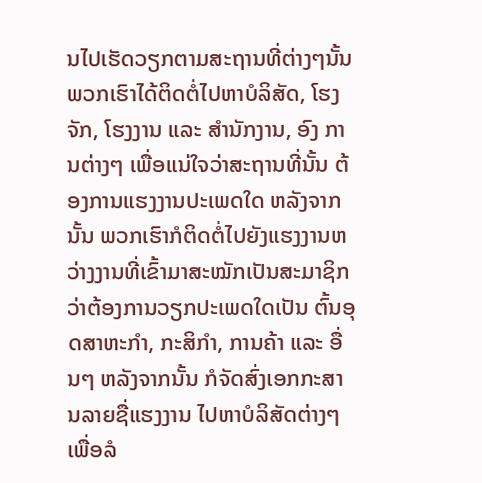ນໄປເຮັດວຽກຕາມສະຖານທີ່ຕ່າງໆນັ້ນ ພວກເຮົາໄດ້ຕິດຕໍ່ໄປຫາບໍລິສັດ, ໂຮງຈັກ, ໂຮງງານ ແລະ ສຳນັກງານ, ອົງ ການຕ່າງໆ ເພື່ອແນ່ໃຈວ່າສະຖານທີ່ນັ້ນ ຕ້ອງການແຮງງານປະເພດໃດ ຫລັງຈາກນັ້ນ ພວກເຮົາກໍຕິດຕໍ່ໄປຍັງແຮງງານຫວ່າງງານທີ່ເຂົ້າມາສະໝັກເປັນສະມາຊິກ ວ່າຕ້ອງການວຽກປະເພດໃດເປັນ ຕົ້ນອຸດສາຫະກຳ, ກະສິກຳ, ການຄ້າ ແລະ ອື່ນໆ ຫລັງຈາກນັ້ນ ກໍຈັດສົ່ງເອກກະສານລາຍຊື່ແຮງງານ ໄປຫາບໍລິສັດຕ່າງໆ ເພື່ອລໍ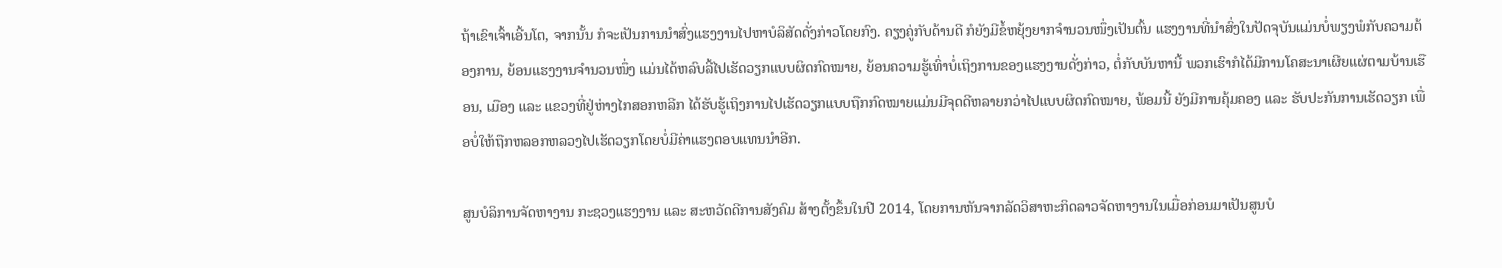ຖ້າເຂົາເຈົ້າເອີ້ນໂຕ, ຈາກນັ້ນ ກໍຈະເປັນການນຳສົ່ງແຮງງານໄປຫາບໍລິສັດດັ່ງກ່າວໂດຍກົງ. ຄຽງຄູ່ກັບດ້ານດີ ກໍຍັງມີຂໍ້ຫຍຸ້ງຍາກຈຳນວນໜຶ່ງເປັນຕົ້ນ ແຮງງານທີ່ນຳສົ່ງໃນປັດຈຸບັນແມ່ນບໍ່ພຽງພໍກັບຄວາມຕ້ອງການ, ຍ້ອນແຮງງານຈຳນວນໜຶ່ງ ແມ່ນໄດ້ຫລົບລີ້ໄປເຮັດວຽກແບບຜິດກົດໝາຍ, ຍ້ອນຄວາມຮູ້ເທົ່າບໍ່ເຖິງການຂອງແຮງງານດັ່ງກ່າວ, ຕໍ່ກັບບັນຫານີ້ ພວກເຮົາກໍໄດ້ມີການໂຄສະນາເຜີຍແຜ່ຕາມບ້ານເຮືອນ, ເມືອງ ແລະ ແຂວງທີ່ຢູ່ຫ່າງໄກສອກຫລີກ ໄດ້ຮັບຮູ້ເຖິງການໄປເຮັດວຽກແບບຖືກກົດໝາຍແມ່ນມີຈຸດດີຫລາຍກວ່າໄປແບບຜິດກົດໝາຍ, ພ້ອມນີ້ ຍັງມີການຄຸ້ມຄອງ ແລະ ຮັບປະກັນການເຮັດວຽກ ເພື່ອບໍ່ໃຫ້ຖືກຫລອກຫລວງໄປເຮັດວຽກໂດຍບໍ່ມີຄ່າແຮງຕອບແທນນຳອີກ.

ສູນບໍລິການຈັດຫາງານ ກະຊວງແຮງງານ ແລະ ສະຫວັດດີການສັງຄົມ ສ້າງຕັ້ງຂຶ້ນໃນປີ 2014, ໂດຍການຫັນຈາກລັດວິສາຫະກິດລາວຈັດຫາງານໃນເມື່ອກ່ອນມາເປັນສູນບໍ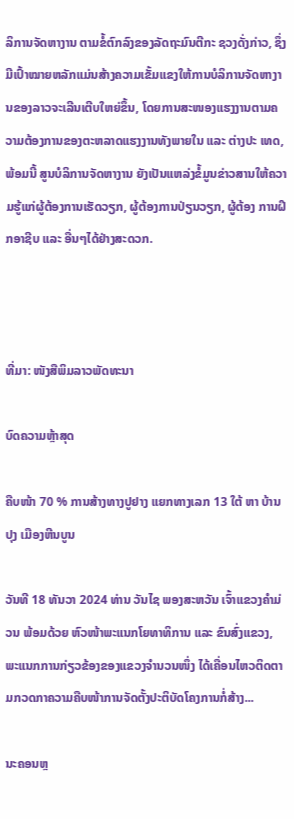ລິການຈັດຫາງານ ຕາມຂໍ້ຕົກລົງຂອງລັດຖະມົນຕີກະ ຊວງດັ່ງກ່າວ, ຊຶ່ງມີເປົ້າໝາຍຫລັກແມ່ນສ້າງຄວາມເຂັ້ມແຂງໃຫ້ການບໍລິການຈັດຫາງານຂອງລາວຈະເລີນເຕີບໃຫຍ່ຂຶ້ນ, ໂດຍການສະໜອງແຮງງານຕາມຄວາມຕ້ອງການຂອງຕະຫລາດແຮງງານທັງພາຍໃນ ແລະ ຕ່າງປະ ເທດ,ພ້ອມນີ້ ສູນບໍລິການຈັດຫາງານ ຍັງເປັນແຫລ່ງຂໍ້ມູນຂ່າວສານໃຫ້ຄວາມຮູ້ແກ່ຜູ້ຕ້ອງການເຮັດວຽກ, ຜູ້ຕ້ອງການປ່ຽນວຽກ, ຜູ້ຕ້ອງ ການຝຶກອາຊີບ ແລະ ອື່ນໆໄດ້ຢ່າງສະດວກ.



ທີ່ມາ: ໜັງສືພິມລາວພັດທະນາ

ບົດຄວາມຫຼ້າສຸດ

ຄືບໜ້າ 70 % ການສ້າງທາງປູຢາງ ແຍກທາງເລກ 13 ໃຕ້ ຫາ ບ້ານປຸງ ເມືອງຫີນບູນ

ວັນທີ 18 ທັນວາ 2024 ທ່ານ ວັນໄຊ ພອງສະຫວັນ ເຈົ້າແຂວງຄຳມ່ວນ ພ້ອມດ້ວຍ ຫົວໜ້າພະແນກໂຍທາທິການ ແລະ ຂົນສົ່ງແຂວງ, ພະແນກການກ່ຽວຂ້ອງຂອງແຂວງຈໍານວນໜຶ່ງ ໄດ້ເຄື່ອນໄຫວຕິດຕາມກວດກາຄວາມຄືບໜ້າການຈັດຕັ້ງປະຕິບັດໂຄງການກໍ່ສ້າງ...

ນະຄອນຫຼ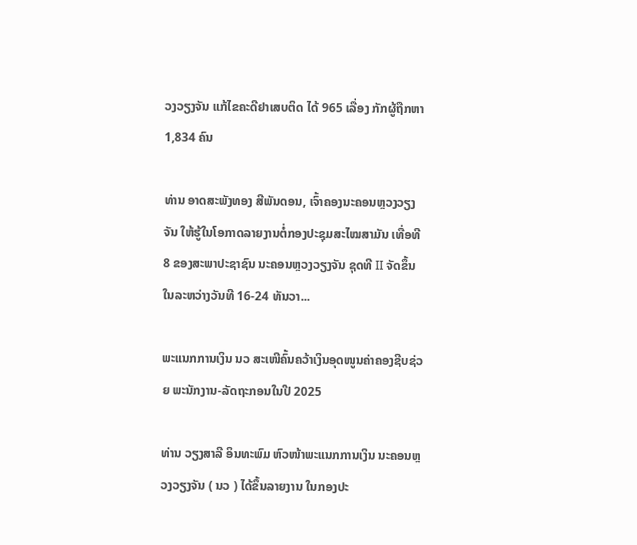ວງວຽງຈັນ ແກ້ໄຂຄະດີຢາເສບຕິດ ໄດ້ 965 ເລື່ອງ ກັກຜູ້ຖືກຫາ 1,834 ຄົນ

ທ່ານ ອາດສະພັງທອງ ສີພັນດອນ, ເຈົ້າຄອງນະຄອນຫຼວງວຽງຈັນ ໃຫ້ຮູ້ໃນໂອກາດລາຍງານຕໍ່ກອງປະຊຸມສະໄໝສາມັນ ເທື່ອທີ 8 ຂອງສະພາປະຊາຊົນ ນະຄອນຫຼວງວຽງຈັນ ຊຸດທີ II ຈັດຂຶ້ນໃນລະຫວ່າງວັນທີ 16-24 ທັນວາ...

ພະແນກການເງິນ ນວ ສະເໜີຄົ້ນຄວ້າເງິນອຸດໜູນຄ່າຄອງຊີບຊ່ວຍ ພະນັກງານ-ລັດຖະກອນໃນປີ 2025

ທ່ານ ວຽງສາລີ ອິນທະພົມ ຫົວໜ້າພະແນກການເງິນ ນະຄອນຫຼວງວຽງຈັນ ( ນວ ) ໄດ້ຂຶ້ນລາຍງານ ໃນກອງປະ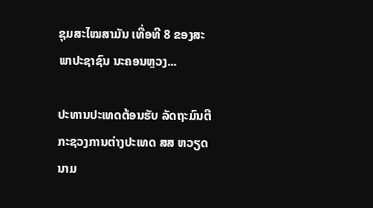ຊຸມສະໄໝສາມັນ ເທື່ອທີ 8 ຂອງສະພາປະຊາຊົນ ນະຄອນຫຼວງ...

ປະທານປະເທດຕ້ອນຮັບ ລັດຖະມົນຕີກະຊວງການຕ່າງປະເທດ ສສ ຫວຽດນາມ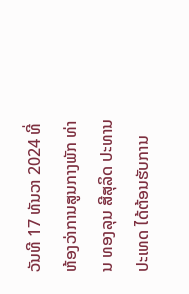ວັນທີ 17 ທັນວາ 2024 ທີ່ຫ້ອງວ່າການສູນກາງພັກ ທ່ານ ທອງລຸນ ສີສຸລິດ ປະທານປະເທດ ໄດ້ຕ້ອນຮັບການ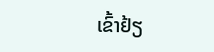ເຂົ້າຢ້ຽ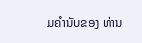ມຄຳນັບຂອງ ທ່ານ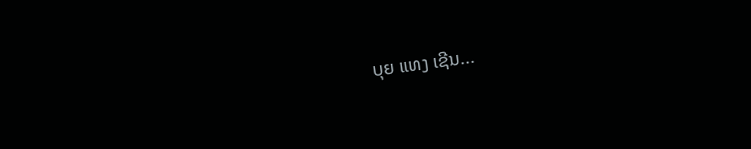ບຸຍ ແທງ ເຊີນ...